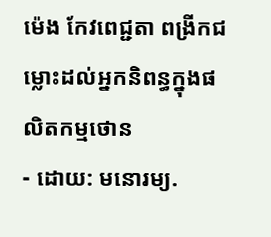ម៉េង កែវពេជ្ជតា ពង្រីកជម្លោះដល់អ្នកនិពន្ធក្នុងផលិតកម្មថោន
- ដោយ: មនោរម្យ.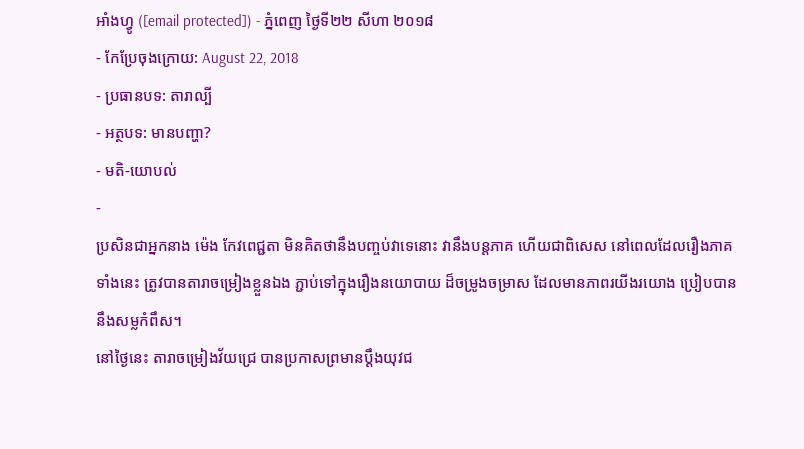អាំងហ្វូ ([email protected]) - ភ្នំពេញ ថ្ងៃទី២២ សីហា ២០១៨
- កែប្រែចុងក្រោយ: August 22, 2018
- ប្រធានបទ: តារាល្បី
- អត្ថបទ: មានបញ្ហា?
- មតិ-យោបល់
-
ប្រសិនជាអ្នកនាង ម៉េង កែវពេជ្ជតា មិនគិតថានឹងបញ្ចប់វាទេនោះ វានឹងបន្តភាគ ហើយជាពិសេស នៅពេលដែលរឿងភាគទាំងនេះ ត្រូវបានតារាចម្រៀងខ្លួនឯង ភ្ជាប់ទៅក្នុងរឿងនយោបាយ ដ៏ចម្រូងចម្រាស ដែលមានភាពរយីងរយោង ប្រៀបបាននឹងសម្លកំពឹស។
នៅថ្ងៃនេះ តារាចម្រៀងវ័យជ្រេ បានប្រកាសព្រមានប្ដឹងយុវជ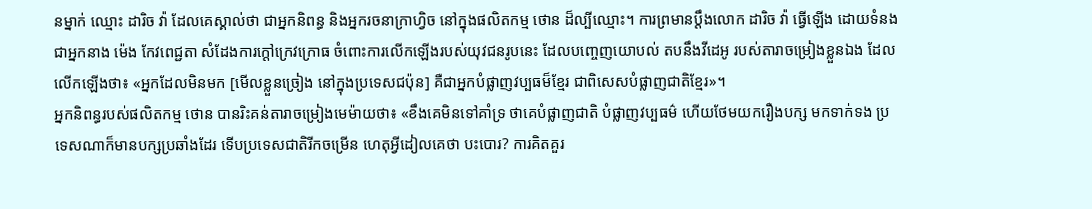នម្នាក់ ឈ្មោះ ដារិច វ៉ា ដែលគេស្គាល់ថា ជាអ្នកនិពន្ធ និងអ្នករចនាក្រាហ្វិច នៅក្នុងផលិតកម្ម ថោន ដ៏ល្បីឈ្មោះ។ ការព្រមានប្ដឹងលោក ដារិច វ៉ា ធ្វើឡើង ដោយទំនងជាអ្នកនាង ម៉េង កែវពេជ្ជតា សំដែងការក្ដៅក្រេវក្រោធ ចំពោះការលើកឡើងរបស់យុវជនរូបនេះ ដែលបញ្ចេញយោបល់ តបនឹងវីដេអូ របស់តារាចម្រៀងខ្លួនឯង ដែលលើកឡើងថា៖ «អ្នកដែលមិនមក [មើលខ្លួនច្រៀង នៅក្នុងប្រទេសជប៉ុន] គឺជាអ្នកបំផ្លាញវប្បធម៏ខ្មែរ ជាពិសេសបំផ្លាញជាតិខ្មែរ»។
អ្នកនិពន្ធរបស់ផលិតកម្ម ថោន បានរិះគន់តារាចម្រៀងមេម៉ាយថា៖ «ខឹងគេមិនទៅគាំទ្រ ថាគេបំផ្លាញជាតិ បំផ្លាញវប្បធម៌ ហើយថែមយករឿងបក្ស មកទាក់ទង ប្រទេសណាក៏មានបក្សប្រឆាំងដែរ ទើបប្រទេសជាតិរីកចម្រើន ហេតុអ្វីដៀលគេថា បះបោរ? ការគិតគួរ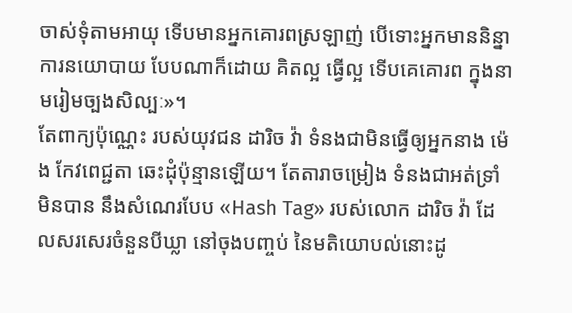ចាស់ទុំតាមអាយុ ទើបមានអ្នកគោរពស្រឡាញ់ បើទោះអ្នកមាននិន្នាការនយោបាយ បែបណាក៏ដោយ គិតល្អ ធ្វើល្អ ទើបគេគោរព ក្នុងនាមរៀមច្បងសិល្បៈ»។
តែពាក្យប៉ុណ្ណេះ របស់យុវជន ដារិច វ៉ា ទំនងជាមិនធ្វើឲ្យអ្នកនាង ម៉េង កែវពេជ្ជតា ឆេះដុំប៉ុន្មានឡើយ។ តែតារាចម្រៀង ទំនងជាអត់ទ្រាំមិនបាន នឹងសំណេរបែប «Hash Tag» របស់លោក ដារិច វ៉ា ដែលសរសេរចំនួនបីឃ្លា នៅចុងបញ្ចប់ នៃមតិយោបល់នោះដូ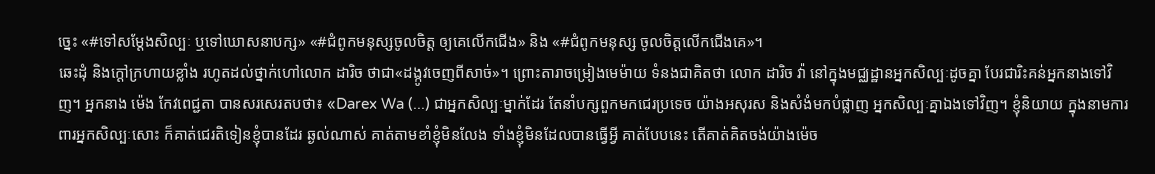ច្នេះ «#ទៅសម្តែងសិល្បៈ ឬទៅឃោសនាបក្ស» «#ជំពូកមនុស្សចូលចិត្ត ឲ្យគេលើកជើង» និង «#ជំពូកមនុស្ស ចូលចិត្តលើកជើងគេ»។
ឆេះដុំ និងក្ដៅក្រហាយខ្លាំង រហូតដល់ថ្នាក់ហៅលោក ដារិច ថាជា«ដង្កូវចេញពីសាច់»។ ព្រោះតារាចម្រៀងមេម៉ាយ ទំនងជាគិតថា លោក ដារិច វ៉ា នៅក្នុងមជ្ឈដ្ឋានអ្នកសិល្បៈដូចគ្នា បែរជារិះគន់អ្នកនាងទៅវិញ។ អ្នកនាង ម៉េង កែវពេជ្ជតា បានសរសេរតបថា៖ «Darex Wa (...) ជាអ្នកសិល្បៈម្នាក់ដែរ តែនាំបក្សពួកមកជេរប្រទេច យ៉ាងអសុរស និងសំងំមកបំផ្លាញ អ្នកសិល្បៈគ្នាឯងទៅវិញ។ ខ្ញុំនិយាយ ក្នុងនាមការពារអ្នកសិល្បៈសោះ ក៏គាត់ជេរតិទៀនខ្ញុំបានដែរ ឆ្ងល់ណាស់ គាត់តាមខាំខ្ញុំមិនលែង ទាំងខ្ញុំមិនដែលបានធ្វើអ្វី គាត់បែបនេះ តើគាត់គិតចង់យ៉ាងម៉េច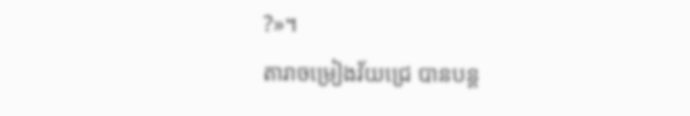?»។
តារាចម្រៀងវ័យជ្រេ បានបន្ត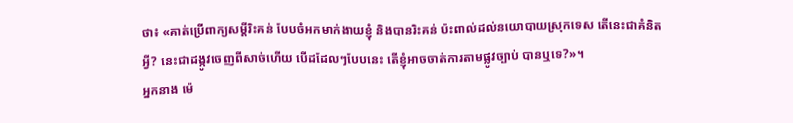ថា៖ «គាត់ប្រើពាក្យសម្តីរិះគន់ បែបចំអកមាក់ងាយខ្ញុំ និងបានរិះគន់ ប៉ះពាល់ដល់នយោបាយស្រុកទេស តើនេះជាគំនិតអ្វី? នេះជាដង្កូវចេញពីសាច់ហើយ បើដដែលៗបែបនេះ តើខ្ញុំអាចចាត់ការតាមផ្លូវច្បាប់ បានឬទេ?»។
អ្នកនាង ម៉េ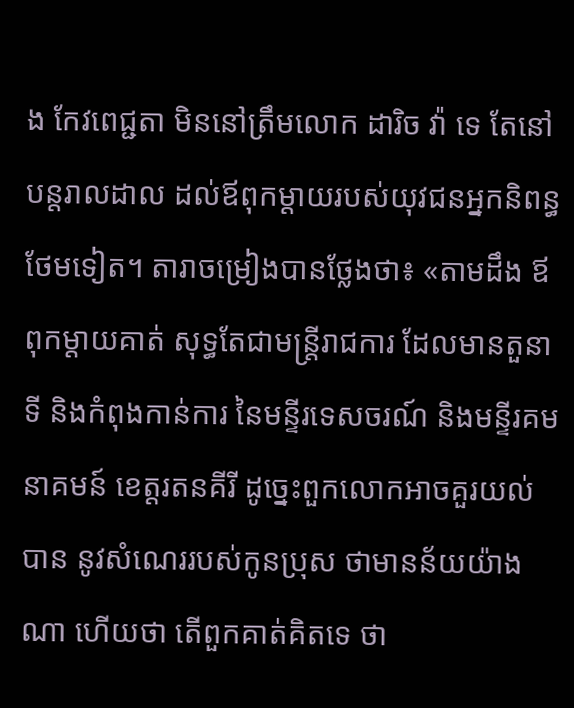ង កែវពេជ្ជតា មិននៅត្រឹមលោក ដារិច វ៉ា ទេ តែនៅបន្តរាលដាល ដល់ឪពុកម្ដាយរបស់យុវជនអ្នកនិពន្ធ ថែមទៀត។ តារាចម្រៀងបានថ្លែងថា៖ «តាមដឹង ឪពុកម្តាយគាត់ សុទ្ធតែជាមន្ត្រីរាជការ ដែលមានតួនាទី និងកំពុងកាន់ការ នៃមន្ទីរទេសចរណ៍ និងមន្ទីរគមនាគមន៍ ខេត្តរតនគីរី ដូច្នេះពួកលោកអាចគួរយល់បាន នូវសំណេររបស់កូនប្រុស ថាមានន័យយ៉ាងណា ហើយថា តើពួកគាត់គិតទេ ថា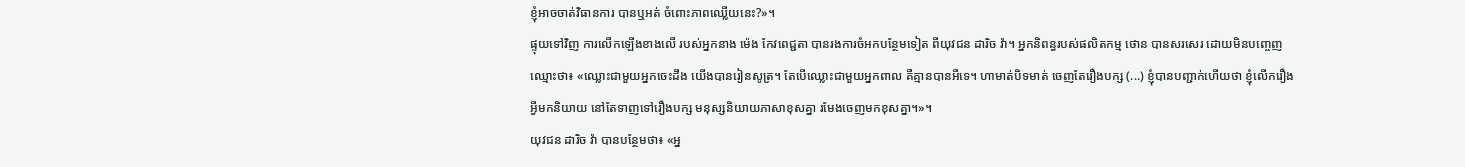ខ្ញុំអាចចាត់វិធានការ បានឬអត់ ចំពោះភាពឈ្លើយនេះ?»។
ផ្ទុយទៅវិញ ការលើកឡើងខាងលើ របស់អ្នកនាង ម៉េង កែវពេជ្ជតា បានរងការចំអកបន្ថែមទៀត ពីយុវជន ដារិច វ៉ា។ អ្នកនិពន្ធរបស់ផលិតកម្ម ថោន បានសរសេរ ដោយមិនបញ្ចេញឈ្មោះថា៖ «ឈ្លោះជាមួយអ្នកចេះដឹង យើងបានរៀនសូត្រ។ តែបើឈ្លោះជាមួយអ្នកពាល គឺគ្មានបានអីទេ។ ហាមាត់បិទមាត់ ចេញតែរឿងបក្ស (...) ខ្ញុំបានបញ្ជាក់ហើយថា ខ្ញុំលើករឿងអ្វីមកនិយាយ នៅតែទាញទៅរឿងបក្ស មនុស្សនិយាយភាសាខុសគ្នា រមែងចេញមកខុសគ្នា។»។
យុវជន ដារិច វ៉ា បានបន្ថែមថា៖ «អ្ន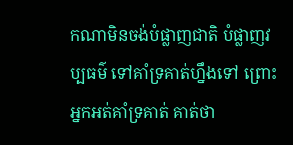កណាមិនចង់បំផ្លាញជាតិ បំផ្លាញវប្បធម៌ ទៅគាំទ្រគាត់ហ្នឹងទៅ ព្រោះអ្នកអត់គាំទ្រគាត់ គាត់ថា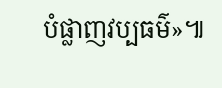បំផ្លាញវប្បធម៌»៕